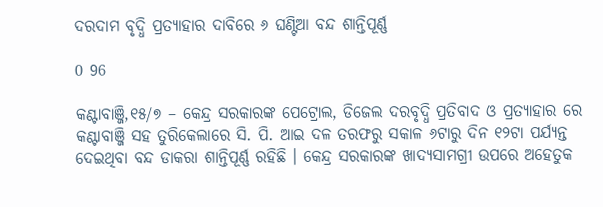ଦରଦାମ ବୃଦ୍ଧି ପ୍ରତ୍ୟାହାର ଦାବିରେ ୬ ଘଣ୍ଟିଆ ବନ୍ଦ ଶାନ୍ତିପୂର୍ଣ୍ଣ

0 96

କଣ୍ଟାବାଞ୍ଜି,୧୫/୭ – କେନ୍ଦ୍ର ସରକାରଙ୍କ ପେଟ୍ରୋଲ, ଡିଜେଲ ଦରବୃଦ୍ଧି ପ୍ରତିବାଦ ଓ ପ୍ରତ୍ୟାହାର ରେ କଣ୍ଟାବାଞ୍ଜି ସହ ତୁରିକେଲାରେ ସି. ପି. ଆଇ ଦଳ ତରଫରୁ ସକାଳ ୬ଟାରୁ ଦିନ ୧୨ଟା ପର୍ଯ୍ୟନ୍ତ ଦେଇଥିବା ବନ୍ଦ ଡାକରା ଶାନ୍ତିପୂର୍ଣ୍ଣ ରହିଛି । କେନ୍ଦ୍ର ସରକାରଙ୍କ ଖାଦ୍ୟସାମଗ୍ରୀ ଉପରେ ଅହେତୁକ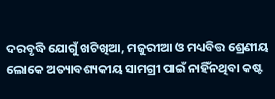ଦରବୃଦ୍ଧି ଯୋଗୁଁ ଖଟିଖିଆ, ମଜୁରୀଆ ଓ ମଧ୍ୟବିତ୍ତ ଶ୍ରେଣୀୟ ଲୋକେ ଅତ୍ୟାବଶ୍ୟକୀୟ ସାମଗ୍ରୀ ପାଇଁ ନାହିଁନଥିବା କଷ୍ଟ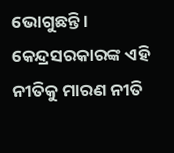ଭୋଗୁଛନ୍ତି । କେନ୍ଦ୍ରସରକାରଙ୍କ ଏହି ନୀତିକୁ ମାରଣ ନୀତି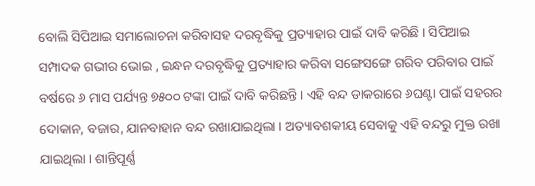ବୋଲି ସିପିଆଇ ସମାଲୋଚନା କରିବାସହ ଦରବୃଦ୍ଧିକୁ ପ୍ରତ୍ୟାହାର ପାଇଁ ଦାବି କରିଛି । ସିପିଆଇ ସମ୍ପାଦକ ଗଭୀର ଭୋଇ , ଇନ୍ଧନ ଦରବୃଦ୍ଧିକୁ ପ୍ରତ୍ୟାହାର କରିବା ସଙ୍ଗେସଙ୍ଗେ ଗରିବ ପରିବାର ପାଇଁ ବର୍ଷରେ ୬ ମାସ ପର୍ଯ୍ୟନ୍ତ ୭୫୦୦ ଟଙ୍କା ପାଇଁ ଦାବି କରିଛନ୍ତି । ଏହି ବନ୍ଦ ଡାକରାରେ ୬ଘଣ୍ଟା ପାଇଁ ସହରର ଦୋକାନ, ବଜାର, ଯାନବାହାନ ବନ୍ଦ ରଖାଯାଇଥିଲା । ଅତ୍ୟାବଶକୀୟ ସେବାକୁ ଏହି ବନ୍ଦରୁ ମୁକ୍ତ ରଖା ଯାଇଥିଲା । ଶାନ୍ତିପୂର୍ଣ୍ଣ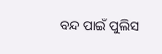ବନ୍ଦ ପାଇଁ ପୁଲିସ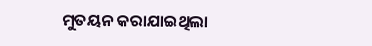ମୁତୟନ କରାଯାଇଥିଲା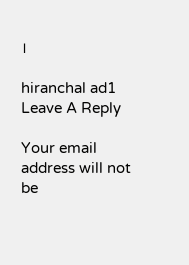।

hiranchal ad1
Leave A Reply

Your email address will not be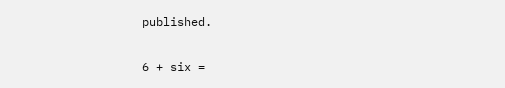published.

6 + six =